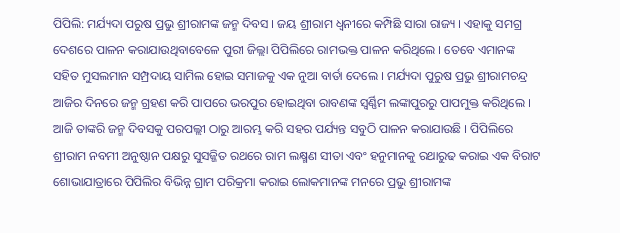ପିପିଲି: ମର୍ଯ୍ୟଦା ପରୁଷ ପ୍ରଭୁ ଶ୍ରୀରାମଙ୍କ ଜନ୍ମ ଦିବସ । ଜୟ ଶ୍ରୀରାମ ଧ୍ୱନୀରେ କମ୍ପିଛି ସାରା ରାଜ୍ୟ । ଏହାକୁ ସମଗ୍ର ଦେଶରେ ପାଳନ କରାଯାଉଥିବାବେଳେ ପୁରୀ ଜିଲ୍ଲା ପିପିଲିରେ ରାମଭକ୍ତ ପାଳନ କରିଥିଲେ । ତେବେ ଏମାନଙ୍କ ସହିତ ମୁସଲମାନ ସମ୍ପ୍ରଦାୟ ସାମିଲ ହୋଇ ସମାଜକୁ ଏକ ନୁଆ ବାର୍ତା ଦେଲେ । ମର୍ଯ୍ୟଦା ପୁରୁଷ ପ୍ରଭୁ ଶ୍ରୀରାମଚନ୍ଦ୍ର ଆଜିର ଦିନରେ ଜନ୍ମ ଗ୍ରହଣ କରି ପାପରେ ଭରପୁର ହୋଇଥିବା ରାବଣଙ୍କ ସ୍ୱର୍ଣ୍ଣିମ ଲଙ୍କାପୁରରୁ ପାପମୁକ୍ତ କରିଥିଲେ । ଆଜି ତାଙ୍କରି ଜନ୍ମ ଦିବସକୁ ପରପଲ୍ଲୀ ଠାରୁ ଆରମ୍ଭ କରି ସହର ପର୍ଯ୍ୟନ୍ତ ସବୁଠି ପାଳନ କରାଯାଉଛି । ପିପିଲିରେ ଶ୍ରୀରାମ ନବମୀ ଅନୁଷ୍ଠାନ ପକ୍ଷରୁ ସୁସଜ୍ଜିତ ରଥରେ ରାମ ଲକ୍ଷ୍ମଣ ସୀତା ଏବଂ ହନୁମାନକୁ ରଥାରୁଢ କରାଇ ଏକ ବିରାଟ ଶୋଭାଯାତ୍ରାରେ ପିପିଲିର ବିଭିନ୍ନ ଗ୍ରାମ ପରିକ୍ରମା କରାଇ ଲୋକମାନଙ୍କ ମନରେ ପ୍ରଭୁ ଶ୍ରୀରାମଙ୍କ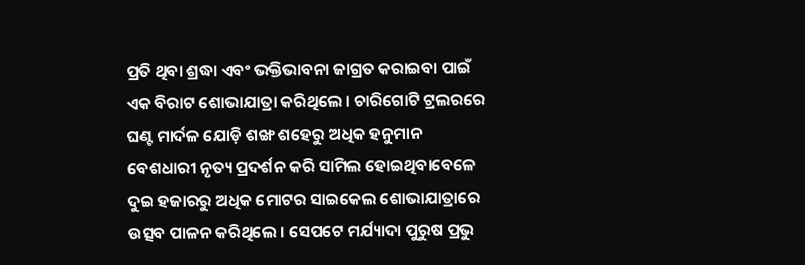ପ୍ରତି ଥିବା ଶ୍ରଦ୍ଧା ଏବଂ ଭକ୍ତିଭାବନା ଜାଗ୍ରତ କରାଇବା ପାଇଁ ଏକ ବିରାଟ ଶୋଭାଯାତ୍ରା କରିଥିଲେ । ଚାରିଗୋଟି ଟ୍ରଲରରେ ଘଣ୍ଟ ମାର୍ଦଳ ଯୋଡ଼ି ଶଙ୍ଖ ଶହେରୁ ଅଧିକ ହନୁମାନ ବେଶଧାରୀ ନୃତ୍ୟ ପ୍ରଦର୍ଶନ କରି ସାମିଲ ହୋଇଥିବାବେଳେ ଦୁଇ ହଜାରରୁ ଅଧିକ ମୋଟର ସାଇକେଲ ଶୋଭାଯାତ୍ରାରେ ଉତ୍ସବ ପାଳନ କରିଥିଲେ । ସେପଟେ ମର୍ଯ୍ୟାଦା ପୁରୁଷ ପ୍ରଭୁ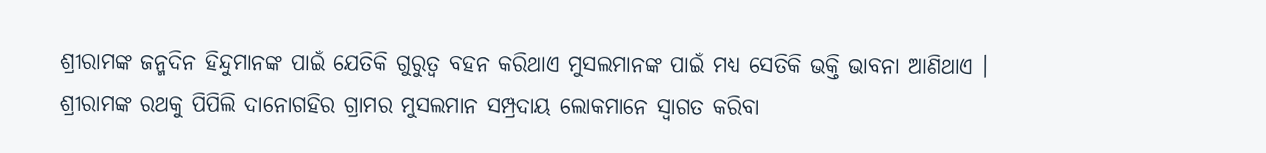ଶ୍ରୀରାମଙ୍କ ଜନ୍ମଦିନ ହିନ୍ଦୁମାନଙ୍କ ପାଇଁ ଯେତିକି ଗୁରୁତ୍ୱ ବହନ କରିଥାଏ ମୁସଲମାନଙ୍କ ପାଇଁ ମଧ୍ୟ ସେତିକି ଭକ୍ତି ଭାବନା ଆଣିଥାଏ । ଶ୍ରୀରାମଙ୍କ ରଥକୁ ପିପିଲି ଦାନୋଗହିର ଗ୍ରାମର ମୁସଲମାନ ସମ୍ପ୍ରଦାୟ ଲୋକମାନେ ସ୍ୱାଗତ କରିବା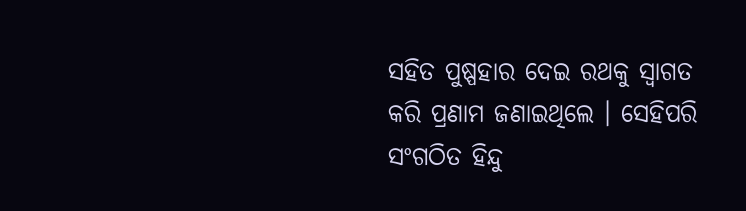ସହିତ ପୁଷ୍ପହାର ଦେଇ ରଥକୁ ସ୍ୱାଗତ କରି ପ୍ରଣାମ ଜଣାଇଥିଲେ । ସେହିପରି ସଂଗଠିତ ହିନ୍ଦୁ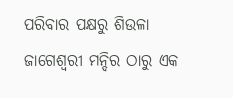ପରିବାର ପକ୍ଷରୁ ଶିଉଳା ଜାଗେଶ୍ୱରୀ ମନ୍ଦିର ଠାରୁ ଏକ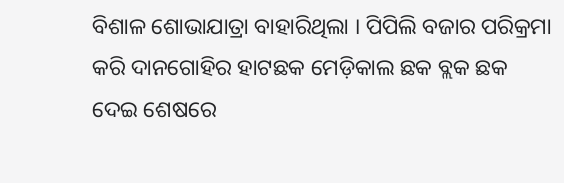ବିଶାଳ ଶୋଭାଯାତ୍ରା ବାହାରିଥିଲା । ପିପିଲି ବଜାର ପରିକ୍ରମା କରି ଦାନଗୋହିର ହାଟଛକ ମେଡ଼ିକାଲ ଛକ ବ୍ଲକ ଛକ ଦେଇ ଶେଷରେ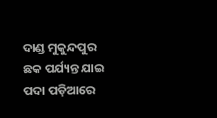ଦାଣ୍ଡ ମୁକୁନ୍ଦପୁର ଛକ ପର୍ଯ୍ୟନ୍ତ ଯାଇ ପଦା ପଡ଼ିଆରେ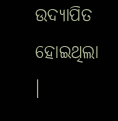ଉଦ୍ୟାପିତ ହୋଇଥିଲା ।